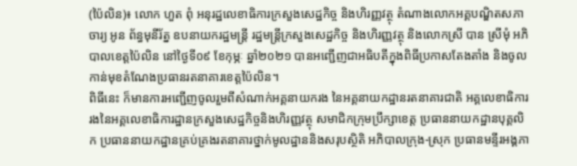(ប៉ៃលិន)៖ លោក ហួត ពុំ អនុរដ្ឋលេខាធិការក្រសួងសេដ្ឋកិច្ច និងហិរញ្ញវត្ថុ តំណាងលោកអគ្គបណ្ឌិតសភាចារ្យ អូន ព័ន្ធមុនីរ័ត្ន ឧបនាយករដ្ឋមន្រ្តី រដ្ឋមន្រ្តីក្រសួងសេដ្ឋកិច្ច និងហិរញ្ញវត្ថុ និងលោកស្រី បាន ស្រីមុំ អភិបាលខេត្តប៉ៃលិន នៅថ្ងៃទី០៩ ខែកុម្ភៈ ឆ្នាំ២០២១ បានអញ្ជើញជាអធិបតីក្នុងពិធីប្រកាសតែងតាំង និងចូលកាន់មុខតំណែងប្រធានរតនាគារខេត្តប៉ៃលិន។
ពិធីនេះ ក៏មានការអញ្ជើញចូលរួមពីសំណាក់អគ្គនាយករង នៃអគ្គនាយកដ្ឋានរតនាគារជាតិ អគ្គលេខាធិការរងនៃអគ្គលេខាធិការដ្ឋានក្រសួងសេដ្ឋកិច្ចនិងហិរញ្ញវត្ថុ សមាជិកក្រុមប្រឹក្សាខេត្ត ប្រធាននាយកដ្ឋានបុគ្គលិក ប្រធាននាយកដ្ឋានគ្រប់គ្រងរតនាគារថ្នាក់មូលដ្ឋាននិងសរុបស្ថិតិ អភិបាលក្រុង-ស្រុក ប្រធានមន្ទីរអង្គភា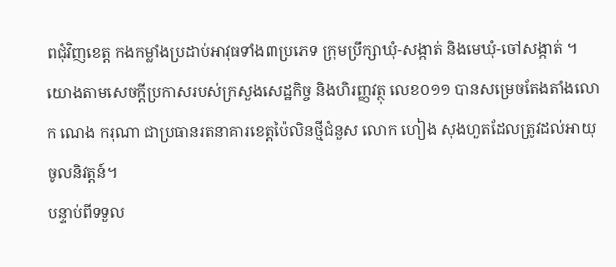ពជុំវិញខេត្ត កងកម្លាំងប្រដាប់អាវុធទាំង៣ប្រភេទ ក្រុមប្រឹក្សាឃុំ-សង្កាត់ និងមេឃុំ-ចៅសង្កាត់ ។
យោងតាមសេចក្តីប្រកាសរបស់ក្រសួងសេដ្ឋកិច្ច និងហិរញ្ញវត្ថុ លេខ០១១ បានសម្រេចតែងតាំងលោក ណេង ករុណា ជាប្រធានរតនាគារខេត្តប៉ៃលិនថ្មីជំនួស លោក ហៀង សុងហួតដែលត្រូវដល់អាយុចូលនិវត្តន៍។
បន្ទាប់ពីទទួល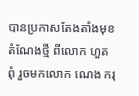បានប្រកាសតែងតាំងមុខតំណែងថ្មី ពីលោក ហួត ពុំ រួចមកលោក ណេង ករុ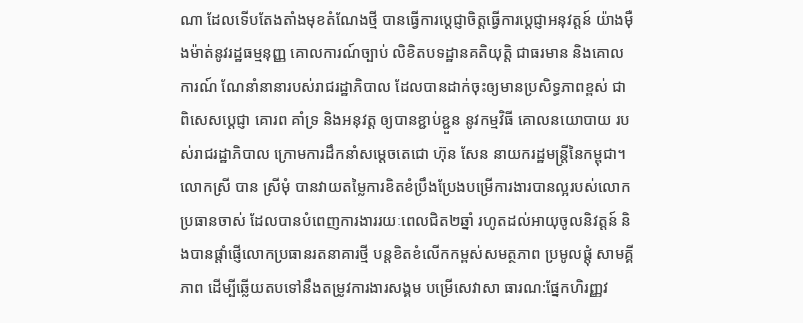ណា ដែលទើបតែងតាំងមុខតំណែងថ្មី បានធ្វើការប្តេជ្ញាចិត្តធ្វើការប្តេជ្ញាអនុវត្តន៍ យ៉ាងម៉ឺងម៉ាត់នូវរដ្ឋធម្មនុញ្ញ គោលការណ៍ច្បាប់ លិខិតបទដ្ឋានគតិយុត្តិ ជាធរមាន និងគោលការណ៍ ណែនាំនានារបស់រាជរដ្ឋាភិបាល ដែលបានដាក់ចុះឲ្យមានប្រសិទ្ធភាពខ្ពស់ ជាពិសេសប្ដេជ្ញា គោរព គាំទ្រ និងអនុវត្ត ឲ្យបានខ្ជាប់ខ្ជួន នូវកម្មវិធី គោលនយោបាយ របស់រាជរដ្ឋាភិបាល ក្រោមការដឹកនាំសម្តេចតេជោ ហ៊ុន សែន នាយករដ្ឋមន្ត្រីនៃកម្ពុជា។
លោកស្រី បាន ស្រីមុំ បានវាយតម្លៃការខិតខំប្រឹងប្រែងបម្រើការងារបានល្អរបស់លោកប្រធានចាស់ ដែលបានបំពេញការងាររយៈពេលជិត២ឆ្នាំ រហូតដល់អាយុចូលនិវត្តន៍ និងបានផ្តាំផ្ញើលោកប្រធានរតនាគារថ្មី បន្តខិតខំលើកកម្ពស់សមត្ថភាព ប្រមូលផ្តុំ សាមគ្គីភាព ដើម្បីឆ្លើយតបទៅនឹងតម្រូវការងារសង្គម បម្រើសេវាសា ធារណ:ផ្នែកហិរញ្ញវ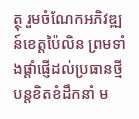ត្ថុ រួមចំណែកអភិវឌ្ឍន៍ខេត្តប៉ៃលិន ព្រមទាំងផ្ដាំផ្ញើដល់ប្រធានថ្មីបន្តខិតខំដឹកនាំ ម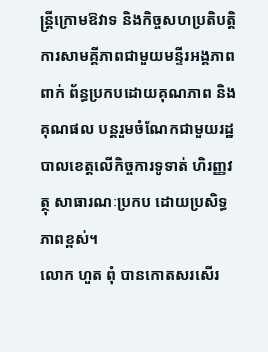ន្ត្រីក្រោមឱវាទ និងកិច្ចសហប្រតិបត្តិការសាមគ្គីភាពជាមួយមន្ទីរអង្គភាពពាក់ ព័ន្ធប្រកបដោយគុណភាព និងគុណផល បន្តរួមចំណែកជាមួយរដ្ឋបាលខេត្តលើកិច្ចការទូទាត់ ហិរញ្ញវត្ថុ សាធារណៈប្រកប ដោយប្រសិទ្ធភាពខ្ពស់។
លោក ហួត ពុំ បានកោតសរសើរ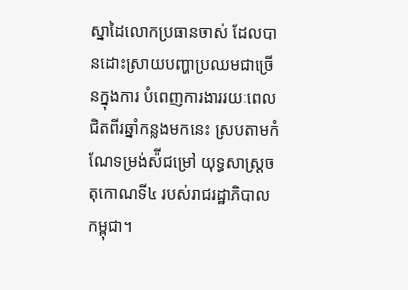ស្នាដៃលោកប្រធានចាស់ ដែលបានដោះស្រាយបញ្ហាប្រឈមជាច្រើនក្នុងការ បំពេញការងាររយៈពេលជិតពីរឆ្នាំកន្លងមកនេះ ស្របតាមកំណែទម្រង់ស៉ីជម្រៅ យុទ្ធសាស្ត្រចតុកោណទី៤ របស់រាជរដ្ឋាភិបាលកម្ពុជា។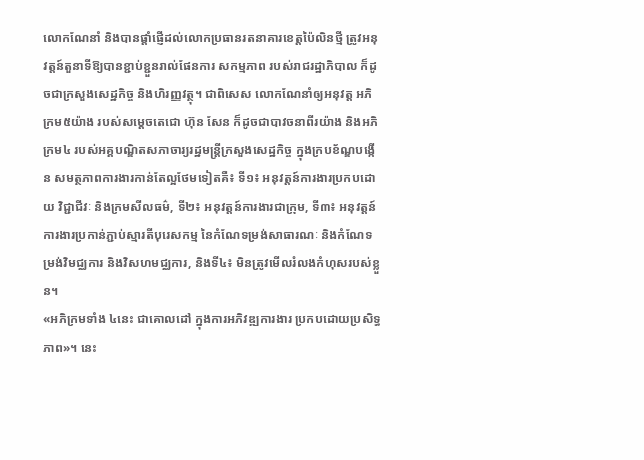លោកណែនាំ និងបានផ្ដាំផ្ញើដល់លោកប្រធានរតនាគារខេត្តប៉ៃលិនថ្មី ត្រូវអនុវត្តន៍តួនាទីឱ្យបានខ្ជាប់ខ្ជួនរាល់ផែនការ សកម្មភាព របស់រាជរដ្ឋាភិបាល ក៏ដូចជាក្រសួងសេដ្ឋកិច្ច និងហិរញ្ញវត្ថុ។ ជាពិសេស លោកណែនាំឲ្យអនុវត្ត អភិក្រម៥យ៉ាង របស់សម្ដេចតេជោ ហ៊ុន សែន ក៏ដូចជាបាវចនាពីរយ៉ាង និងអភិក្រម៤ របស់អគ្គបណ្ឌិតសភាចារ្យរដ្ឋមន្ត្រីក្រសួងសេដ្ឋកិច្ច ក្នុងក្របខ័ណ្ឌបង្កើន សមត្ថភាពការងារកាន់តែល្អថែមទៀតគឺ៖ ទី១៖ អនុវត្តន៍ការងារប្រកបដោយ វិជ្ជាជីវៈ និងក្រមសីលធម៌, ទី២៖ អនុវត្តន៍ការងារជាក្រុម, ទី៣៖ អនុវត្តន៍ការងារប្រកាន់ភ្ជាប់ស្មារតីបុរេសកម្ម នៃកំណែទម្រង់សាធារណៈ និងកំណែទម្រង់វិមជ្ឈការ និងវិសហមជ្ឈការ, និងទី៤៖ មិនត្រូវមើលរំលងកំហុសរបស់ខ្លួន។
«អភិក្រមទាំង ៤នេះ ជាគោលដៅ ក្នុងការអភិវឌ្ឍការងារ ប្រកបដោយប្រសិទ្ធភាព»។ នេះ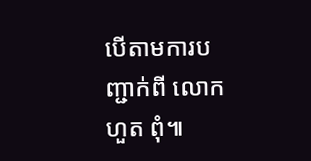បើតាមការបញ្ជាក់ពី លោក ហួត ពុំ៕